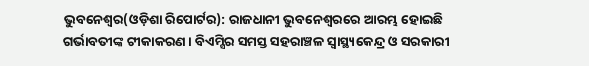ଭୁବନେଶ୍ୱର(ଓଡ଼ିଶା ରିପୋର୍ଟର): ରାଜଧାନୀ ଭୁବନେଶ୍ୱରରେ ଆରମ୍ଭ ହୋଇଛି ଗର୍ଭାବତୀଙ୍କ ଟୀକାକରଣ । ବିଏମ୍ସିର ସମସ୍ତ ସହରାଞ୍ଚଳ ସ୍ୱାସ୍ଥ୍ୟକେନ୍ଦ୍ର ଓ ସରକାରୀ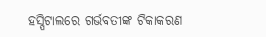ହସ୍ପିଟାଲରେ ଗର୍ଭବତୀଙ୍କ ଟିକାକରଣ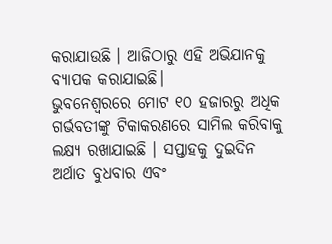କରାଯାଉଛି । ଆଜିଠାରୁ ଏହି ଅଭିଯାନକୁ ବ୍ୟାପକ କରାଯାଇଛି।
ଭୁବନେଶ୍ୱରରେ ମୋଟ ୧୦ ହଜାରରୁ ଅଧିକ ଗର୍ଭବତୀଙ୍କୁ ଟିକାକରଣରେ ସାମିଲ କରିବାକୁ ଲକ୍ଷ୍ୟ ରଖାଯାଇଛି । ସପ୍ତାହକୁ ଦୁଇଦିନ ଅର୍ଥାତ ବୁଧବାର ଏବଂ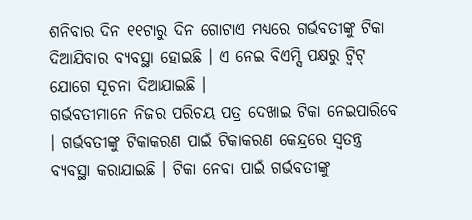ଶନିବାର ଦିନ ୧୧ଟାରୁ ଦିନ ଗୋଟାଏ ମଧ୍ୟରେ ଗର୍ଭବତୀଙ୍କୁ ଟିକା ଦିଆଯିବାର ବ୍ୟବସ୍ଥା ହୋଇଛି । ଏ ନେଇ ବିଏମ୍ସି ପକ୍ଷରୁ ଟ୍ୱିଟ୍ ଯୋଗେ ସୂଚନା ଦିଆଯାଇଛି ।
ଗର୍ଭବତୀମାନେ ନିଜର ପରିଚୟ ପତ୍ର ଦେଖାଇ ଟିକା ନେଇପାରିବେ । ଗର୍ଭବତୀଙ୍କୁ ଟିକାକରଣ ପାଇଁ ଟିକାକରଣ କେନ୍ଦ୍ରରେ ସ୍ୱତନ୍ତ୍ର ବ୍ୟବସ୍ଥା କରାଯାଇଛି । ଟିକା ନେବା ପାଇଁ ଗର୍ଭବତୀଙ୍କୁ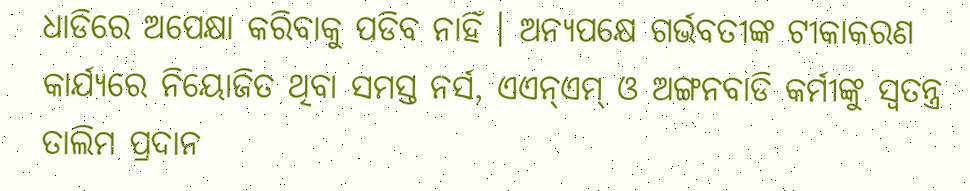ଧାଡିରେ ଅପେକ୍ଷା କରିବାକୁ ପଡିବ ନାହିଁ । ଅନ୍ୟପକ୍ଷେ ଗର୍ଭବତୀଙ୍କ ଟୀକାକରଣ କାର୍ଯ୍ୟରେ ନିୟୋଜିତ ଥିବା ସମସ୍ତ ନର୍ସ, ଏଏନ୍ଏମ୍ ଓ ଅଙ୍ଗନବାଡି କର୍ମୀଙ୍କୁ ସ୍ୱତନ୍ତ୍ର ତାଲିମ ପ୍ରଦାନ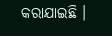କରାଯାଇଛି ।